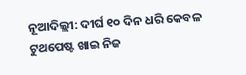ନୂଆଦିଲ୍ଲୀ: ଦୀର୍ଘ ୧୦ ଦିନ ଧରି କେବଳ ଟୁଥପେଷ୍ଟ ଖାଇ ନିଜ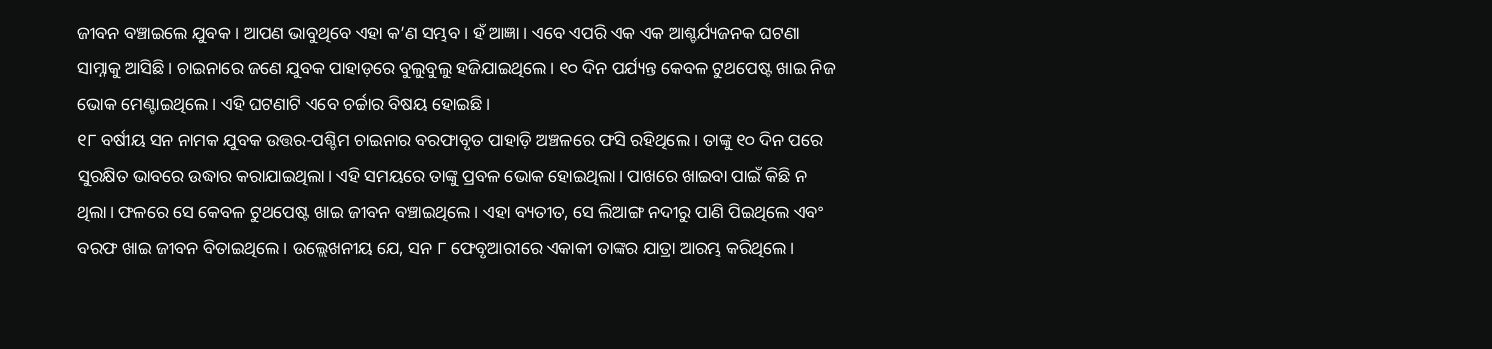ଜୀବନ ବଞ୍ଚାଇଲେ ଯୁବକ । ଆପଣ ଭାବୁଥିବେ ଏହା କ’ଣ ସମ୍ଭବ । ହଁ ଆଜ୍ଞା । ଏବେ ଏପରି ଏକ ଏକ ଆଶ୍ଚର୍ଯ୍ୟଜନକ ଘଟଣା ସାମ୍ନାକୁ ଆସିଛି। ଚାଇନାରେ ଜଣେ ଯୁବକ ପାହାଡ଼ରେ ବୁଲୁବୁଲୁ ହଜିଯାଇଥିଲେ। ୧୦ ଦିନ ପର୍ଯ୍ୟନ୍ତ କେବଳ ଟୁଥପେଷ୍ଟ ଖାଇ ନିଜ ଭୋକ ମେଣ୍ଟାଇଥିଲେ। ଏହି ଘଟଣାଟି ଏବେ ଚର୍ଚ୍ଚାର ବିଷୟ ହୋଇଛି ।
୧୮ ବର୍ଷୀୟ ସନ ନାମକ ଯୁବକ ଉତ୍ତର-ପଶ୍ଚିମ ଚାଇନାର ବରଫାବୃତ ପାହାଡ଼ି ଅଞ୍ଚଳରେ ଫସି ରହିଥିଲେ । ତାଙ୍କୁ ୧୦ ଦିନ ପରେ ସୁରକ୍ଷିତ ଭାବରେ ଉଦ୍ଧାର କରାଯାଇଥିଲା। ଏହି ସମୟରେ ତାଙ୍କୁ ପ୍ରବଳ ଭୋକ ହୋଇଥିଲା। ପାଖରେ ଖାଇବା ପାଇଁ କିଛି ନ ଥିଲା। ଫଳରେ ସେ କେବଳ ଟୁଥପେଷ୍ଟ ଖାଇ ଜୀବନ ବଞ୍ଚାଇଥିଲେ । ଏହା ବ୍ୟତୀତ, ସେ ଲିଆଙ୍ଗ ନଦୀରୁ ପାଣି ପିଇଥିଲେ ଏବଂ ବରଫ ଖାଇ ଜୀବନ ବିତାଇଥିଲେ। ଉଲ୍ଲେଖନୀୟ ଯେ, ସନ ୮ ଫେବୃଆରୀରେ ଏକାକୀ ତାଙ୍କର ଯାତ୍ରା ଆରମ୍ଭ କରିଥିଲେ।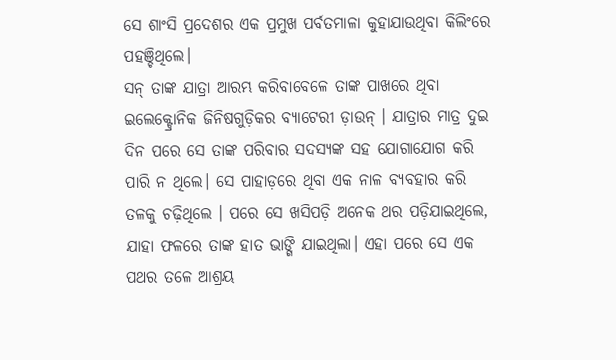ସେ ଶାଂସି ପ୍ରଦେଶର ଏକ ପ୍ରମୁଖ ପର୍ବତମାଳା କୁହାଯାଉଥିବା କିଲିଂରେ ପହଞ୍ଚିଥିଲେ।
ସନ୍ ତାଙ୍କ ଯାତ୍ରା ଆରମ୍ଭ କରିବାବେଳେ ତାଙ୍କ ପାଖରେ ଥିବା ଇଲେକ୍ଟ୍ରୋନିକ ଜିନିଷଗୁଡ଼ିକର ବ୍ୟାଟେରୀ ଡ଼ାଉନ୍ । ଯାତ୍ରାର ମାତ୍ର ଦୁଇ ଦିନ ପରେ ସେ ତାଙ୍କ ପରିବାର ସଦସ୍ୟଙ୍କ ସହ ଯୋଗାଯୋଗ କରି ପାରି ନ ଥିଲେ। ସେ ପାହାଡ଼ରେ ଥିବା ଏକ ନାଳ ବ୍ୟବହାର କରି ତଳକୁ ଚଢ଼ିଥିଲେ । ପରେ ସେ ଖସିପଡ଼ି ଅନେକ ଥର ପଡ଼ିଯାଇଥିଲେ, ଯାହା ଫଳରେ ତାଙ୍କ ହାତ ଭାଙ୍ଗି ଯାଇଥିଲା। ଏହା ପରେ ସେ ଏକ ପଥର ତଳେ ଆଶ୍ରୟ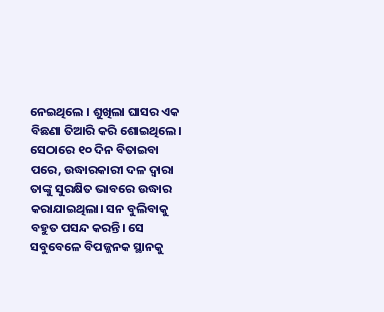ନେଇଥିଲେ । ଶୁଖିଲା ଘାସର ଏକ ବିଛଣା ତିଆରି କରି ଶୋଇଥିଲେ। ସେଠାରେ ୧୦ ଦିନ ବିତାଇବା ପରେ, ଉଦ୍ଧାରକାରୀ ଦଳ ଦ୍ୱାରା ତାଙ୍କୁ ସୁରକ୍ଷିତ ଭାବରେ ଉଦ୍ଧାର କରାଯାଇଥିଲା। ସନ ବୁଲିବାକୁ ବହୁତ ପସନ୍ଦ କରନ୍ତି। ସେ ସବୁବେଳେ ବିପଜ୍ଜନକ ସ୍ଥାନକୁ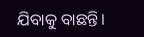ଯିବାକୁ ବାଛନ୍ତି।